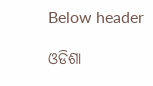Below header

ଓଡିଶା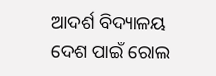ଆଦର୍ଶ ବିଦ୍ୟାଳୟ ଦେଶ ପାଇଁ ରୋଲ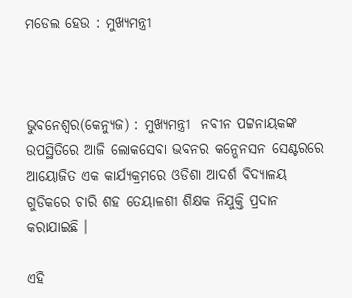ମଡେଲ ହେଉ : ମୁଖ୍ୟମନ୍ତ୍ରୀ



ଭୁବନେଶ୍ୱର(କେନ୍ୟୁଜ) : ମୁଖ୍ୟମନ୍ତ୍ରୀ  ନବୀନ ପଟ୍ଟନାୟକଙ୍କ ଉପସ୍ଥିତିରେ ଆଜି ଲୋକସେବା ଭବନର କନ୍ଭେନସନ ସେଣ୍ଟରରେ ଆୟୋଜିତ ଏକ କାର୍ଯ୍ୟକ୍ରମରେ ଓଡିଶା ଆଦର୍ଶ ବିଦ୍ୟାଳୟ ଗୁଡିକରେ ଚାରି ଶହ ତେୟାଳଶୀ ଶିକ୍ଷକ ନିଯୁକ୍ତି ପ୍ରଦାନ କରାଯାଇଛି ।

ଏହି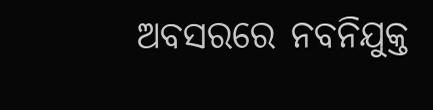ଅବସରରେ ନବନିଯୁକ୍ତ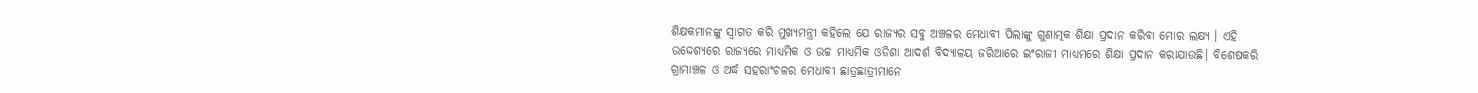ଶିକ୍ଷକମାନଙ୍କୁ ସ୍ବାଗତ କରି ମୁଖ୍ୟମନ୍ତ୍ରୀ କହିଲେ ଯେ ରାଜ୍ୟର ସବୁ ଅଞ୍ଚଳର ମେଧାବୀ ପିଲାଙ୍କୁ ଗୁଣାତ୍ମକ ଶିକ୍ଷା ପ୍ରଦାନ କରିବା ମୋର ଲକ୍ଷ୍ୟ । ଏହି ଉଦ୍ଦେଶ୍ୟରେ ରାଜ୍ୟରେ ମାଧ୍ୟମିକ ଓ ଉଚ୍ଚ ମାଧ୍ୟମିକ ଓଡିଶା ଆଦର୍ଶ ବିଦ୍ୟାଳୟ ଜରିଆରେ ଇଂରାଜୀ ମାଧ୍ୟମରେ ଶିକ୍ଷା ପ୍ରଦାନ କରାଯାଉଛି। ବିଶେଷକରି ଗ୍ରାମାଞ୍ଚଳ ଓ ଅର୍ଦ୍ଧ ସହରାଂଚଳର ମେଧାବୀ ଛାତ୍ରଛାତ୍ରୀମାନେ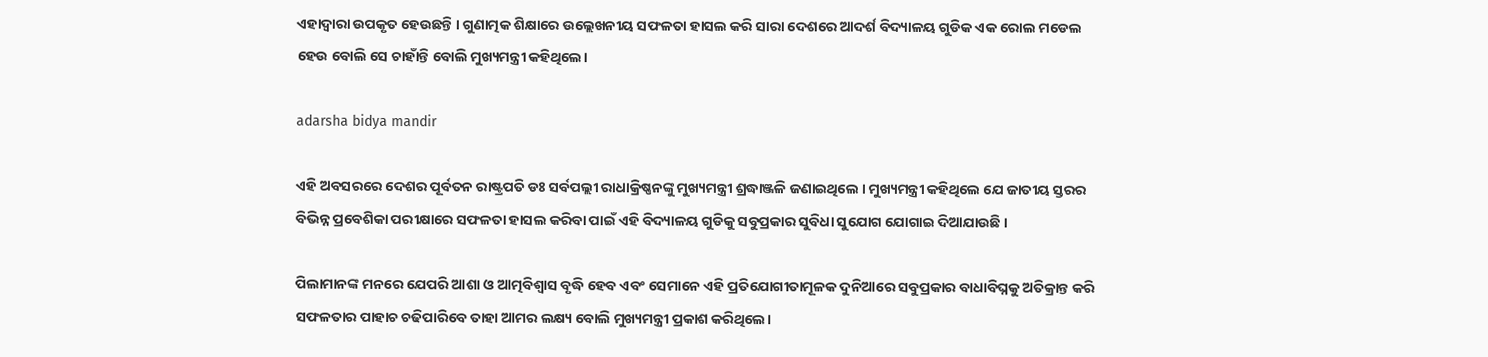ଏହାଦ୍ବାରା ଉପକୃତ ହେଉଛନ୍ତି । ଗୁଣାତ୍ମକ ଶିକ୍ଷାରେ ଉଲ୍ଲେଖନୀୟ ସଫଳତା ହାସଲ କରି ସାରା ଦେଶରେ ଆଦର୍ଶ ବିଦ୍ୟାଳୟ ଗୁଡିକ ଏକ ରୋଲ ମଡେଲ ହେଉ ବୋଲି ସେ ଚାହାଁନ୍ତି ବୋଲି ମୁଖ୍ୟମନ୍ତ୍ରୀ କହିଥିଲେ।

adarsha bidya mandir

ଏହି ଅବସରରେ ଦେଶର ପୂର୍ବତନ ରାଷ୍ଟ୍ରପତି ଡଃ ସର୍ବପଲ୍ଲୀ ରାଧାକ୍ରିଷ୍ଣନଙ୍କୁ ମୁଖ୍ୟମନ୍ତ୍ରୀ ଶ୍ରଦ୍ଧାଞ୍ଜଳି ଜଣାଇଥିଲେ । ମୁଖ୍ୟମନ୍ତ୍ରୀ କହିଥିଲେ ଯେ ଜାତୀୟ ସ୍ତରର ବିଭିନ୍ନ ପ୍ରବେଶିକା ପରୀକ୍ଷାରେ ସଫଳତା ହାସଲ କରିବା ପାଇଁ ଏହି ବିଦ୍ୟାଳୟ ଗୁଡିକୁ ସବୁପ୍ରକାର ସୁବିଧା ସୁଯୋଗ ଯୋଗାଇ ଦିଆଯାଉଛି ।

ପିଲାମାନଙ୍କ ମନରେ ଯେପରି ଆଶା ଓ ଆତ୍ମବିଶ୍ବାସ ବୃଦ୍ଧି ହେବ ଏବଂ ସେମାନେ ଏହି ପ୍ରତିଯୋଗୀତାମୂଳକ ଦୁନିଆରେ ସବୁପ୍ରକାର ବାଧାବିଘ୍ନକୁ ଅତିକ୍ରାନ୍ତ କରି ସଫଳତାର ପାହାଚ ଚଢିପାରିବେ ତାହା ଆମର ଲକ୍ଷ୍ୟ ବୋଲି ମୁଖ୍ୟମନ୍ତ୍ରୀ ପ୍ରକାଶ କରିଥିଲେ।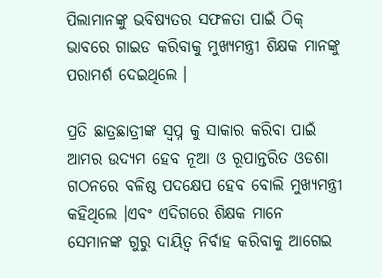ପିଲାମାନଙ୍କୁ ଭବିଷ୍ୟତର ସଫଳତା ପାଇଁ ଠିକ୍‌ ଭାବରେ ଗାଇଡ କରିବାକୁ ମୁଖ୍ୟମନ୍ତ୍ରୀ ଶିକ୍ଷକ ମାନଙ୍କୁ ପରାମର୍ଶ ଦେଇଥିଲେ ।

ପ୍ରତି ଛାତ୍ରଛାତ୍ରୀଙ୍କ ସ୍ବପ୍ନ କୁ ସାକାର କରିବା ପାଇଁ ଆମର ଉଦ୍ୟମ ହେବ ନୂଆ ଓ ରୂପାନ୍ତରିତ ଓଡଶା ଗଠନରେ ବଳିଷ୍ଠ ପଦକ୍ଷେପ ହେବ ବୋଲି ମୁଖ୍ୟମନ୍ତ୍ରୀ କହିଥିଲେ ।ଏବଂ ଏଦିଗରେ ଶିକ୍ଷକ ମାନେ ସେମାନଙ୍କ ଗୁରୁ ଦାୟିତ୍ୱ ନିର୍ବାହ କରିବାକୁ ଆଗେଇ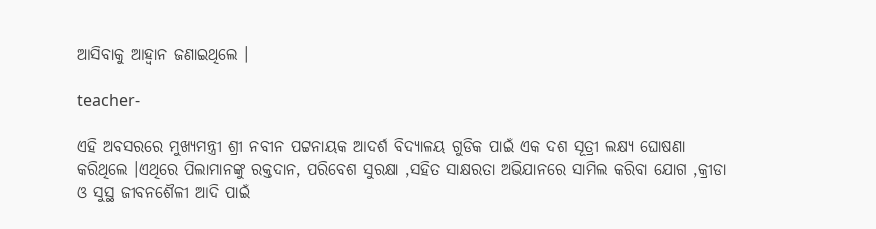ଆସିବାକୁ ଆହ୍ଵାନ ଜଣାଇଥିଲେ ।

teacher-

ଏହି ଅବସରରେ ମୁଖ୍ୟମନ୍ତ୍ରୀ ଶ୍ରୀ ନବୀନ ପଟ୍ଟନାୟକ ଆଦର୍ଶ ବିଦ୍ୟାଳୟ ଗୁଡିକ ପାଇଁ ଏକ ଦଶ ସୂତ୍ରୀ ଲକ୍ଷ୍ୟ ଘୋଷଣା କରିଥିଲେ ।ଏଥିରେ ପିଲାମାନଙ୍କୁ ରକ୍ତଦାନ, ପରିବେଶ ସୁରକ୍ଷା ,ସହିତ ସାକ୍ଷରତା ଅଭିଯାନରେ ସାମିଲ କରିବା ଯୋଗ ,କ୍ରୀଡା ଓ ସୁସ୍ଥ ଜୀବନଶୈଳୀ ଆଦି ପାଇଁ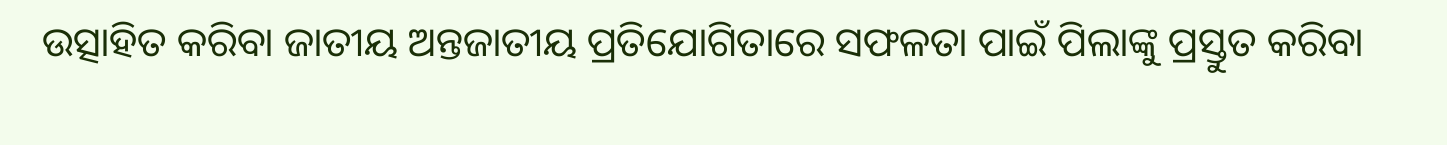ଉତ୍ସାହିତ କରିବା ଜାତୀୟ ଅନ୍ତଜାତୀୟ ପ୍ରତିଯୋଗିତାରେ ସଫଳତା ପାଇଁ ପିଲାଙ୍କୁ ପ୍ରସ୍ତୁତ କରିବା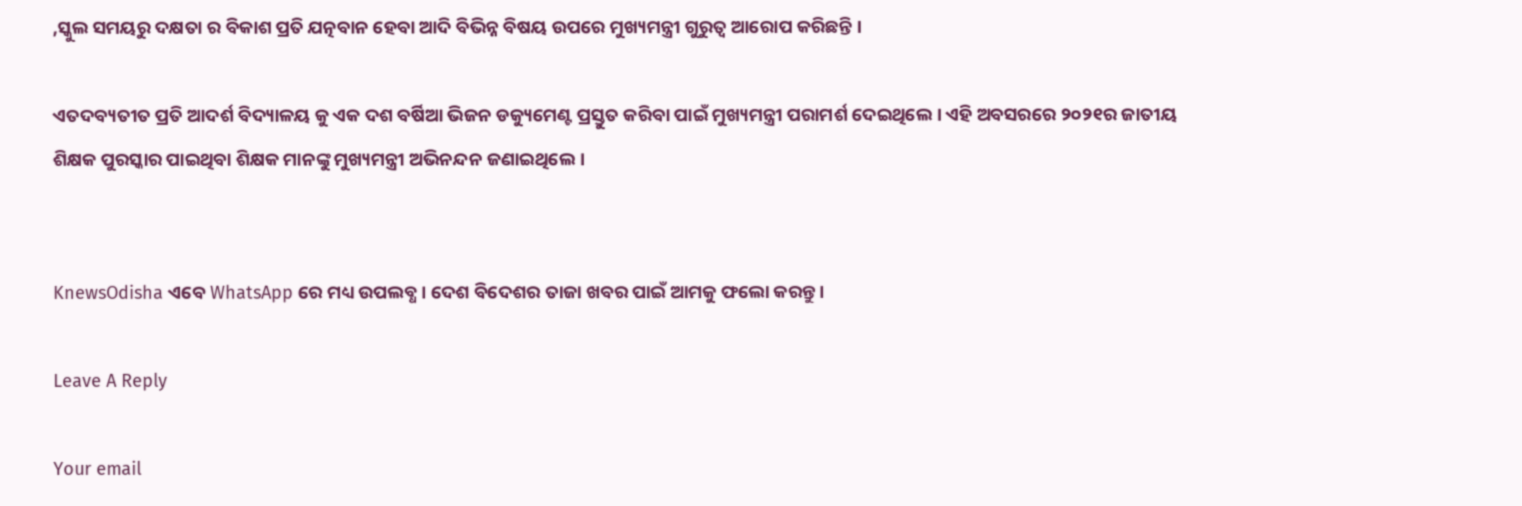,ସ୍କୁଲ ସମୟରୁ ଦକ୍ଷତା ର ବିକାଶ ପ୍ରତି ଯତ୍ନବାନ ହେବା ଆଦି ବିଭିନ୍ନ ବିଷୟ ଉପରେ ମୁଖ୍ୟମନ୍ତ୍ରୀ ଗୁରୁତ୍ୱ ଆରୋପ କରିଛନ୍ତି ।

ଏତଦବ୍ୟତୀତ ପ୍ରତି ଆଦର୍ଶ ବିଦ୍ୟାଳୟ କୁ ଏକ ଦଶ ବର୍ଷିଆ ଭିଜନ ଡକ୍ୟୁମେଣ୍ଟ ପ୍ରସ୍ତୁତ କରିବା ପାଇଁ ମୁଖ୍ୟମନ୍ତ୍ରୀ ପରାମର୍ଶ ଦେଇଥିଲେ । ଏହି ଅବସରରେ ୨୦୨୧ର ଜାତୀୟ ଶିକ୍ଷକ ପୁରସ୍କାର ପାଇଥିବା ଶିକ୍ଷକ ମାନଙ୍କୁ ମୁଖ୍ୟମନ୍ତ୍ରୀ ଅଭିନନ୍ଦନ ଜଣାଇଥିଲେ।


KnewsOdisha ଏବେ WhatsApp ରେ ମଧ୍ୟ ଉପଲବ୍ଧ । ଦେଶ ବିଦେଶର ତାଜା ଖବର ପାଇଁ ଆମକୁ ଫଲୋ କରନ୍ତୁ ।

Leave A Reply

Your email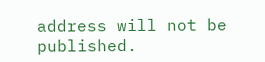address will not be published.